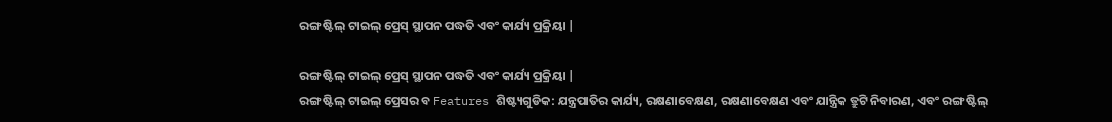ରଙ୍ଗ ଷ୍ଟିଲ୍ ଟାଇଲ୍ ପ୍ରେସ୍ ସ୍ଥାପନ ପଦ୍ଧତି ଏବଂ କାର୍ଯ୍ୟ ପ୍ରକ୍ରିୟା |

ରଙ୍ଗ ଷ୍ଟିଲ୍ ଟାଇଲ୍ ପ୍ରେସ୍ ସ୍ଥାପନ ପଦ୍ଧତି ଏବଂ କାର୍ଯ୍ୟ ପ୍ରକ୍ରିୟା |
ରଙ୍ଗ ଷ୍ଟିଲ୍ ଟାଇଲ୍ ପ୍ରେସର ବ Features ଶିଷ୍ଟ୍ୟଗୁଡିକ: ଯନ୍ତ୍ରପାତିର କାର୍ଯ୍ୟ, ରକ୍ଷଣାବେକ୍ଷଣ, ରକ୍ଷଣାବେକ୍ଷଣ ଏବଂ ଯାନ୍ତ୍ରିକ ତ୍ରୁଟି ନିବାରଣ, ଏବଂ ରଙ୍ଗ ଷ୍ଟିଲ୍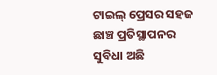ଟାଇଲ୍ ପ୍ରେସର ସହଜ ଛାଞ୍ଚ ପ୍ରତିସ୍ଥାପନର ସୁବିଧା ଅଛି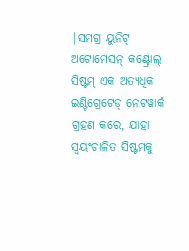|ସମଗ୍ର ୟୁନିଟ୍ ଅଟୋମେସନ୍ କଣ୍ଟ୍ରୋଲ୍ ସିଷ୍ଟମ୍ ଏକ ଅତ୍ୟଧିକ ଇଣ୍ଟିଗ୍ରେଟେଡ୍ ନେଟୱାର୍କ ଗ୍ରହଣ କରେ, ଯାହା ସ୍ୱୟଂଚାଳିତ ସିଷ୍ଟମକୁ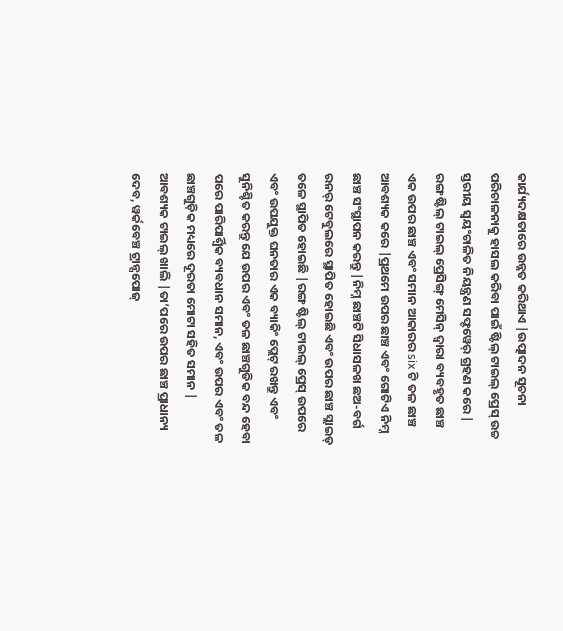କାର୍ଯ୍ୟଦକ୍ଷତାରେ ଉନ୍ନତ କରିଥାଏ |ଉତ୍ପାଦନ ସୂଚନା ପରିଚାଳନାକୁ ହାସଲ କରିବା ପାଇଁ ଷ୍ଟିଲ୍ ଟାଇଲ୍ ପ୍ରେସ୍ ଉଚ୍ଚ ସ୍ତରୀୟ ସ୍ୱୟଂଚାଳିତ ନିୟନ୍ତ୍ରଣ ସଫ୍ଟୱେର୍ ଗ୍ରହଣ କରେ |
ରଙ୍ଗ ଷ୍ଟିଲ୍ ଟାଇଲ୍ ପ୍ରେସିଙ୍ଗ୍ ମେସିନ୍ ଦ୍ୱାରା ବ୍ୟବହୃତ ଛାଞ୍ଚ ଏକ ଉପର ଛାଞ୍ଚ ଏବଂ ସମାନ ଆକାରର six ଟି ତଳ ଛାଞ୍ଚ ଆବଶ୍ୟକ କରେ |ପ୍ରଥମେ ଉପର ଛାଞ୍ଚ ଏବଂ ଗୋଟିଏ ନିମ୍ନ ଛାଞ୍ଚ ସଂସ୍ଥାପନ କରନ୍ତୁ |ନିମ୍ନ ଛାଞ୍ଚଟି ସିଧାସଳଖ ଛଅ-ବର୍ଗ ରନର୍ ଟେବୁଲରେ ସ୍ଥାପିତ ହୋଇଛି ଏବଂ ଉପର ଛାଞ୍ଚ ସ୍ଲାଇଡ୍ ତଳେ ସ୍ଥାପିତ ହୋଇଛି |ରଙ୍ଗ ଷ୍ଟିଲ୍ ଟାଇଲ୍ ପ୍ରେସ୍ ଉପରେ ଏବଂ ଉପଯୁକ୍ତ ଘନତାର ଏକ ବ୍ୟାକିଂ ପ୍ଲେଟ୍ ରଖନ୍ତୁ ଏବଂ ସୁନିଶ୍ଚିତ କରନ୍ତୁ ଯେ ଉପର ଏବଂ ତଳ ଛାଞ୍ଚଗୁଡିକ ବନ୍ଦ ହେବା ପରେ ପାରିପାର୍ଶ୍ୱିକ ବ୍ୟବଧାନ ସମାନ, ଏବଂ ଉପର ଏବଂ ତଳ ଛାଞ୍ଚଗୁଡ଼ିକ ମଧ୍ୟରେ ଦୂରତା ମୋଟା ସହିତ ସମାନ | ଆବଶ୍ୟକ ଟାଇଲ୍ ଖାଲି |ତା’ପରେ ଉପର ଛାଞ୍ଚ ପ୍ରାଧାନ୍ୟ ଦେବ, ୱର୍କବେଞ୍ଚ ଟ୍ରାନ୍ସପୋଜ୍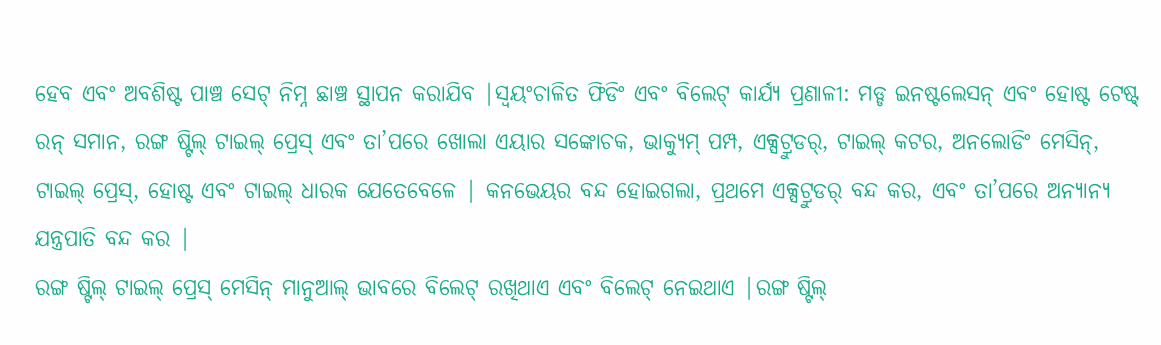ହେବ ଏବଂ ଅବଶିଷ୍ଟ ପାଞ୍ଚ ସେଟ୍ ନିମ୍ନ ଛାଞ୍ଚ ସ୍ଥାପନ କରାଯିବ |ସ୍ୱୟଂଚାଳିତ ଫିଡିଂ ଏବଂ ବିଲେଟ୍ କାର୍ଯ୍ୟ ପ୍ରଣାଳୀ: ମଡ୍ଡ ଇନଷ୍ଟଲେସନ୍ ଏବଂ ହୋଷ୍ଟ ଟେଷ୍ଟ୍ ରନ୍ ସମାନ, ରଙ୍ଗ ଷ୍ଟିଲ୍ ଟାଇଲ୍ ପ୍ରେସ୍ ଏବଂ ତା’ପରେ ଖୋଲା ଏୟାର ସଙ୍କୋଚକ, ଭାକ୍ୟୁମ୍ ପମ୍ପ, ଏକ୍ସଟ୍ରୁଡର୍, ଟାଇଲ୍ କଟର, ଅନଲୋଡିଂ ମେସିନ୍, ଟାଇଲ୍ ପ୍ରେସ୍, ହୋଷ୍ଟ ଏବଂ ଟାଇଲ୍ ଧାରକ ଯେତେବେଳେ | କନଭେୟର ବନ୍ଦ ହୋଇଗଲା, ପ୍ରଥମେ ଏକ୍ସଟ୍ରୁଡର୍ ବନ୍ଦ କର, ଏବଂ ତା’ପରେ ଅନ୍ୟାନ୍ୟ ଯନ୍ତ୍ରପାତି ବନ୍ଦ କର |
ରଙ୍ଗ ଷ୍ଟିଲ୍ ଟାଇଲ୍ ପ୍ରେସ୍ ମେସିନ୍ ମାନୁଆଲ୍ ଭାବରେ ବିଲେଟ୍ ରଖିଥାଏ ଏବଂ ବିଲେଟ୍ ନେଇଥାଏ |ରଙ୍ଗ ଷ୍ଟିଲ୍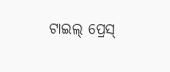ଟାଇଲ୍ ପ୍ରେସ୍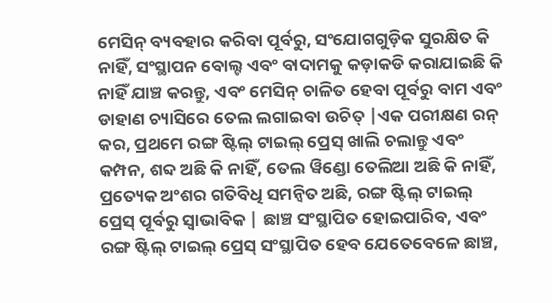ମେସିନ୍ ବ୍ୟବହାର କରିବା ପୂର୍ବରୁ, ସଂଯୋଗଗୁଡ଼ିକ ସୁରକ୍ଷିତ କି ନାହିଁ, ସଂସ୍ଥାପନ ବୋଲ୍ଟ ଏବଂ ବାଦାମକୁ କଡ଼ାକଡି କରାଯାଇଛି କି ନାହିଁ ଯାଞ୍ଚ କରନ୍ତୁ, ଏବଂ ମେସିନ୍ ଚାଳିତ ହେବା ପୂର୍ବରୁ ବାମ ଏବଂ ଡାହାଣ ଚ୍ୟାସିରେ ତେଲ ଲଗାଇବା ଉଚିତ୍ |ଏକ ପରୀକ୍ଷଣ ରନ୍ କର, ପ୍ରଥମେ ରଙ୍ଗ ଷ୍ଟିଲ୍ ଟାଇଲ୍ ପ୍ରେସ୍ ଖାଲି ଚଲାନ୍ତୁ ଏବଂ କମ୍ପନ, ଶବ୍ଦ ଅଛି କି ନାହିଁ, ତେଲ ୱିଣ୍ଡୋ ତେଲିଆ ଅଛି କି ନାହିଁ, ପ୍ରତ୍ୟେକ ଅଂଶର ଗତିବିଧି ସମନ୍ୱିତ ଅଛି, ରଙ୍ଗ ଷ୍ଟିଲ୍ ଟାଇଲ୍ ପ୍ରେସ୍ ପୂର୍ବରୁ ସ୍ୱାଭାବିକ | ଛାଞ୍ଚ ସଂସ୍ଥାପିତ ହୋଇପାରିବ, ଏବଂ ରଙ୍ଗ ଷ୍ଟିଲ୍ ଟାଇଲ୍ ପ୍ରେସ୍ ସଂସ୍ଥାପିତ ହେବ ଯେତେବେଳେ ଛାଞ୍ଚ,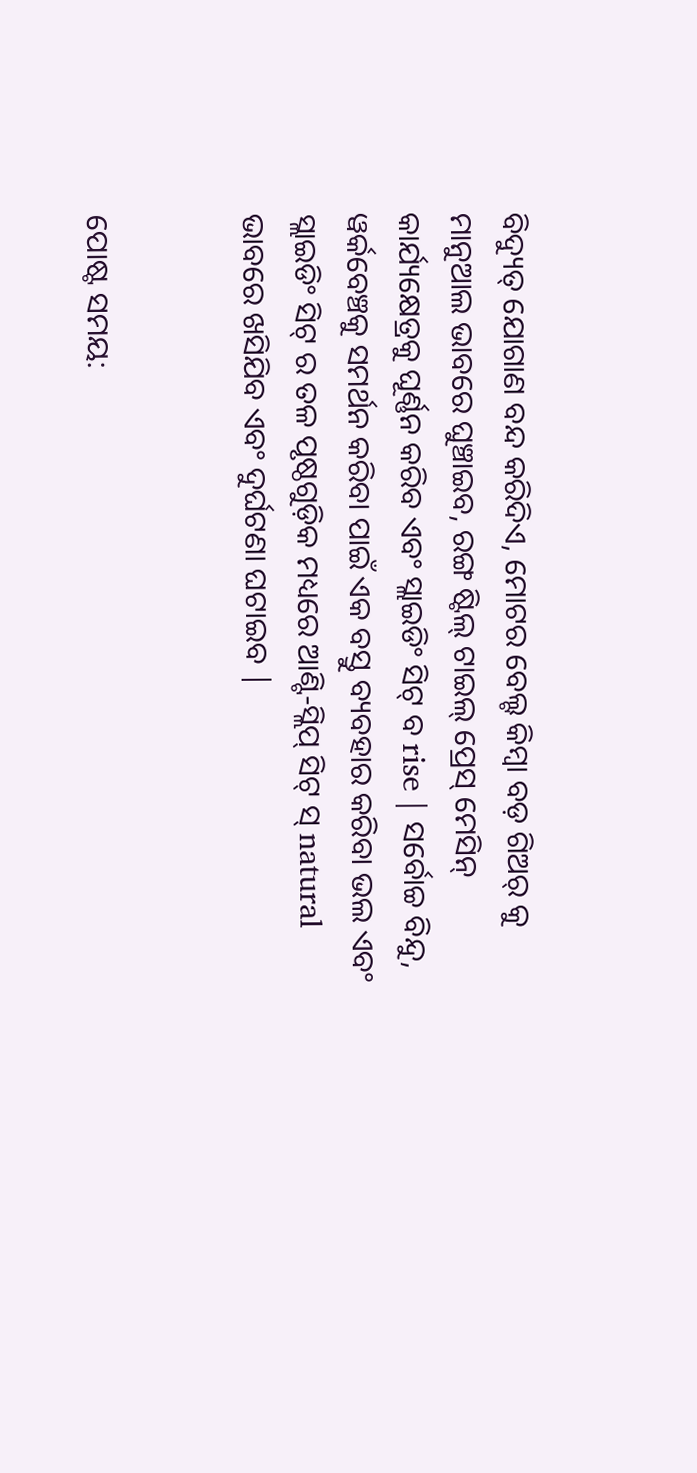ବିଦ୍ୟୁତ୍ ଯୋଗାଣ ବନ୍ଦ କରିଦିଏ, ମୋଟର ବେଲ୍ଟ କିମ୍ବା ବଡ଼ ଗିଅର୍ କୁ ମାନୁଆଲ ଭାବରେ ଘୁଞ୍ଚାଇବ, ରଙ୍ଗ ଷ୍ଟିଲ୍ ଟାଇଲ୍ ପ୍ରେସ୍ ମେସିନ୍ କାର୍ଯ୍ୟକ୍ଷେତ୍ରକୁ ଘୂର୍ଣ୍ଣନ କରିବ ଏବଂ ସ୍ଲାଇଡିଂ ସିଟ୍ ବ rise | ସର୍ବୋଚ୍ଚ ବିନ୍ଦୁ, ୱର୍କବେଞ୍ଚକୁ ସମର୍ଥନ କରିବା ପାଇଁ ଏକ ବସ୍ତୁ ବ୍ୟବହାର କରିବା ଭଲ ଏବଂ ସ୍ଲାଇଡିଂ ସିଟ୍ ର ତଳ ପୃଷ୍ଠଗୁଡ଼ିକ ମଧ୍ୟରେ ଆଣ୍ଟି-ସ୍ଲିପ୍ ସିଟ୍ ସ୍ natural ଭାବରେ ଖସିଯିବ ଏବଂ ଦୁର୍ଘଟଣା ଘଟାଇବ |


ପୋଷ୍ଟ ସମୟ: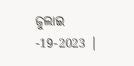ଜୁଲାଇ -19-2023 |